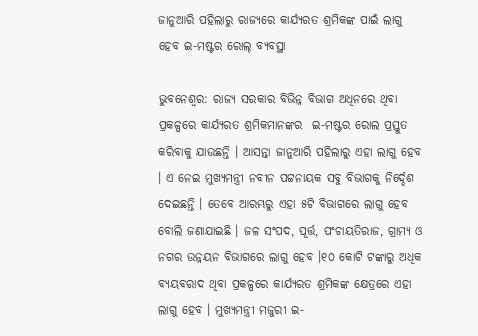ଜାନୁଆରି ପହିଲାରୁ ରାଜ୍ୟରେ କାର୍ଯ୍ୟରତ ଶ୍ରମିକଙ୍କ ପାଇଁ ଲାଗୁ ହେବ ଇ-ମଷ୍ଟର ରୋଲ୍ ବ୍ୟବସ୍ଥା

ଭୁବନେଶ୍ୱର: ରାଜ୍ୟ ସରକାର ବିଭିନ୍ନ ବିଭାଗ ଅଧିନରେ ଥିବା ପ୍ରକଳ୍ପରେ କାର୍ଯ୍ୟରତ ଶ୍ରମିକମାନଙ୍କର  ଇ-ମଷ୍ଟର ରୋଲ ପ୍ରସ୍ତୁତ କରିବାକୁ ଯାଉଛନ୍ତି । ଆସନ୍ତା ଜାନୁଆରି ପହିଲାରୁ ଏହା ଲାଗୁ ହେବ । ଏ ନେଇ ମୁଖ୍ୟମନ୍ତ୍ରୀ ନବୀନ ପଟ୍ଟନାୟକ ସବୁ ବିଭାଗକୁ ନିର୍ଦ୍ଦେଶ ଦେଇଛନ୍ତି । ତେବେ ଆରମ୍ଭରୁ ଏହା ୫ଟି ବିଭାଗରେ ଲାଗୁ ହେବ ବୋଲି ଜଣାଯାଇଛି । ଜଳ ସଂପଦ, ପୂର୍ତ୍ତ, ପଂଚାୟତିରାଜ, ଗ୍ରାମ୍ୟ ଓ ନଗର ଉନ୍ନୟନ ବିଭାଗରେ ଲାଗୁ ହେବ ।୧୦ କୋଟି ଟଙ୍କାରୁ ଅଧିକ ବ୍ୟୟବରାଦ ଥିବା ପ୍ରକଳ୍ପରେ କାର୍ଯ୍ୟରତ ଶ୍ରମିକଙ୍କ କ୍ଷେତ୍ରରେ ଏହା ଲାଗୁ ହେବ । ମୁଖ୍ୟମନ୍ତ୍ରୀ ମଜୁରୀ ଇ-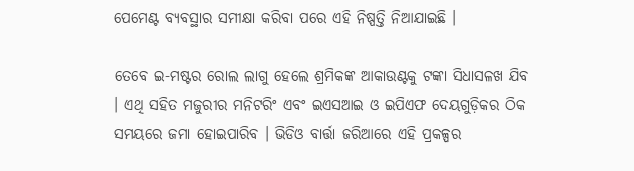ପେମେଣ୍ଟ ବ୍ୟବସ୍ଥାର ସମୀକ୍ଷା କରିବା ପରେ ଏହି ନିଷ୍ପତ୍ତି ନିଆଯାଇଛି ।

ତେବେ ଇ-ମଷ୍ଟର ରୋଲ ଲାଗୁ ହେଲେ ଶ୍ରମିକଙ୍କ ଆକାଉଣ୍ଟକୁ ଟଙ୍କା ସିଧାସଳଖ ଯିବ । ଏଥି ସହିତ ମଜୁରୀର ମନିଟରିଂ ଏବଂ ଇଏସଆଇ ଓ ଇପିଏଫ ଦେୟଗୁଡ଼ିକର ଠିକ ସମୟରେ ଜମା ହୋଇପାରିବ । ଭିଡିଓ ବାର୍ତ୍ତା ଜରିଆରେ ଏହି ପ୍ରକଳ୍ପର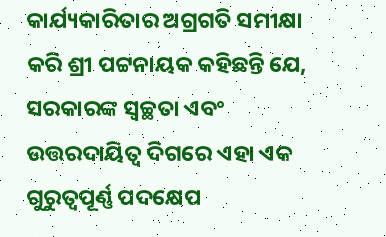କାର୍ଯ୍ୟକାରିତାର ଅଗ୍ରଗତି ସମୀକ୍ଷା କରି ଶ୍ରୀ ପଟ୍ଟନାୟକ କହିଛନ୍ତି ଯେ, ସରକାରଙ୍କ ସ୍ୱଚ୍ଛତା ଏବଂ ଉତ୍ତରଦାୟିତ୍ୱ ଦିଗରେ ଏହା ଏକ ଗୁରୁତ୍ୱପୂର୍ଣ୍ଣ ପଦକ୍ଷେପ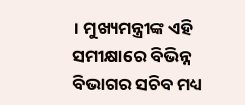। ମୁଖ୍ୟମନ୍ତ୍ରୀଙ୍କ ଏହି ସମୀକ୍ଷାରେ ବିଭିନ୍ନ ବିଭାଗର ସଚିବ ମଧ୍ୟ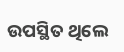ଉପସ୍ଥିତ ଥିଲେ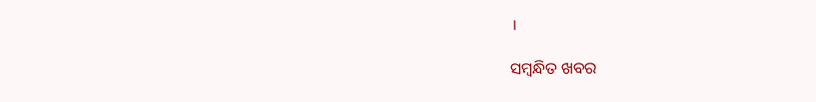।

ସମ୍ବନ୍ଧିତ ଖବର